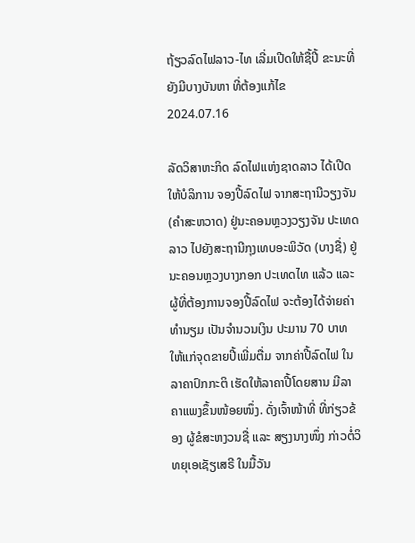ຖ້ຽວລົດໄຟລາວ-ໄທ ເລີ່ມເປີດໃຫ້ຊື້ປີ້ ຂະນະທີ່ ຍັງມີບາງບັນຫາ ທີ່ຕ້ອງແກ້ໄຂ
2024.07.16

ລັດວິສາຫະກິດ ລົດໄຟແຫ່ງຊາດລາວ ໄດ້ເປີດໃຫ້ບໍລິການ ຈອງປີ້ລົດໄຟ ຈາກສະຖານີວຽງຈັນ (ຄຳສະຫວາດ) ຢູ່ນະຄອນຫຼວງວຽງຈັນ ປະເທດລາວ ໄປຍັງສະຖານີກຸງເທບອະພິວັດ (ບາງຊື່) ຢູ່ນະຄອນຫຼວງບາງກອກ ປະເທດໄທ ແລ້ວ ແລະ ຜູ້ທີ່ຕ້ອງການຈອງປີ້ລົດໄຟ ຈະຕ້ອງໄດ້ຈ່າຍຄ່າທຳນຽມ ເປັນຈຳນວນເງິນ ປະມານ 70 ບາທ ໃຫ້ແກ່ຈຸດຂາຍປີ້ເພີ່ມຕື່ມ ຈາກຄ່າປີ້ລົດໄຟ ໃນລາຄາປົກກະຕິ ເຮັດໃຫ້ລາຄາປີ້ໂດຍສານ ມີລາຄາແພງຂຶ້ນໜ້ອຍໜຶ່ງ. ດັ່ງເຈົ້າໜ້າທີ່ ທີ່ກ່ຽວຂ້ອງ ຜູ້ຂໍສະຫງວນຊື່ ແລະ ສຽງນາງໜຶ່ງ ກ່າວຕໍ່ວິທຍຸເອເຊັຽເສຣີ ໃນມື້ວັນ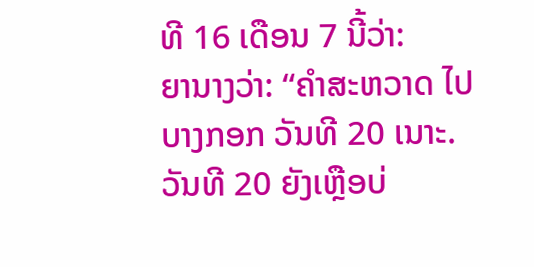ທີ 16 ເດືອນ 7 ນີ້ວ່າ:
ຍານາງວ່າ: “ຄຳສະຫວາດ ໄປບາງກອກ ວັນທີ 20 ເນາະ. ວັນທີ 20 ຍັງເຫຼືອບ່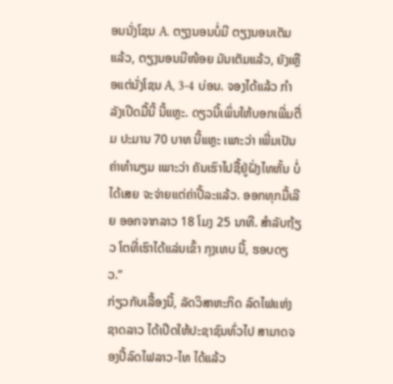ອນນັ່ງໂຊນ A. ຕຽງນອນບໍ່ມີ ຕຽງນອນເຕັມແລ້ວ, ຕຽງນອນມີໜ້ອຍ ມັນເຕັມແລ້ວ, ຍັງເຫຼືອແຕ່ນັ່ງໂຊນ A, 3-4 ບ່ອນ. ຈອງໄດ້ແລ້ວ ກຳລັງເປີດມື້ນີ້ ນີ້ແຫຼະ. ດຽວນີ້ເພິ່ນໃຫ້ບອກເພີ່ມຕື່ມ ປະມານ 70 ບາທ ນີ້ແຫຼະ ເພາະວ່າ ເພີ່ມເປັນຄ່າທຳນຽມ ເພາະວ່າ ຄັນເຮົາໄປຊື້ຢູ່ຝັ່ງໄທຫັ້ນ ບໍ່ໄດ້ເສຍ ຈະຈ່າຍແຕ່ຄ່າປີ້ລະແລ້ວ. ອອກທຸກມື້ເລີຍ ອອກຈາກລາວ 18 ໂມງ 25 ນາທີ. ສຳລັບຖ້ຽວ ໂຕທີ່ເຮົາໄດ້ແລ່ນເຂົ້າ ກຸງເທບ ນີ້, ຮອບດຽວ.”
ກ່ຽວກັບເລື້ອງນີ້, ລັດວິສາຫະກິດ ລົດໄຟແຫ່ງຊາດລາວ ໄດ້ເປີດໃຫ້ປະຊາຊົນທົ່ວໄປ ສາມາດຈອງປີ້ລົດໄຟລາວ-ໄທ ໄດ້ແລ້ວ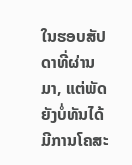ໃນຮອບສັປດາທີ່ຜ່ານມາ, ແຕ່ພັດຍັງບໍ່ທັນໄດ້ ມີການໂຄສະ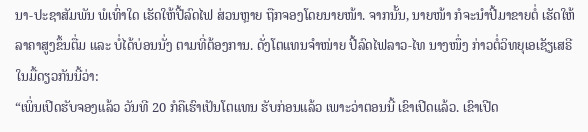ນາ-ປະຊາສັມພັນ ພໍເທົ່າໃດ ເຮັດໃຫ້ປີ້ລົດໄຟ ສ່ວນຫຼາຍ ຖືກຈອງໂດຍນາຍໜ້າ. ຈາກນັ້ນ, ນາຍໜ້າ ກໍຈະນຳປີ້ມາຂາຍຕໍ່ ເຮັດໃຫ້ລາຄາສູງຂຶ້ນຕື່ມ ແລະ ບໍ່ໄດ້ບ່ອນນັ່ງ ຕາມທີ່ຕ້ອງການ. ດັ່ງໂຕແທນຈຳໜ່າຍ ປີ້ລົດໄຟລາວ-ໄທ ນາງໜຶ່ງ ກ່າວຕໍ່ວິທຍຸເອເຊັຽເສຣີ ໃນມື້ດຽວກັນນີ້ວ່າ:
“ເພິ່ນເປີດຮັບຈອງແລ້ວ ວັນທີ 20 ກໍຄືເຮົາເປັນໂຕແທນ ຮັບກ່ອນແລ້ວ ເພາະວ່າຕອນນີ້ ເຂົາເປີດແລ້ວ. ເຂົາເປີດ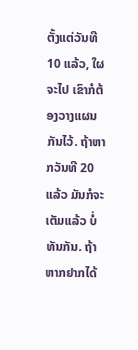ຕັ້ງແຕ່ວັນທີ 10 ແລ້ວ, ໃຜຈະໄປ ເຂົາກໍຕ້ອງວາງແຜນກັນໄວ້. ຖ້າຫາກວັນທີ 20 ແລ້ວ ມັນກໍຈະເຕັມແລ້ວ ບໍ່ທັນກັນ. ຖ້າຫາກຢາກໄດ້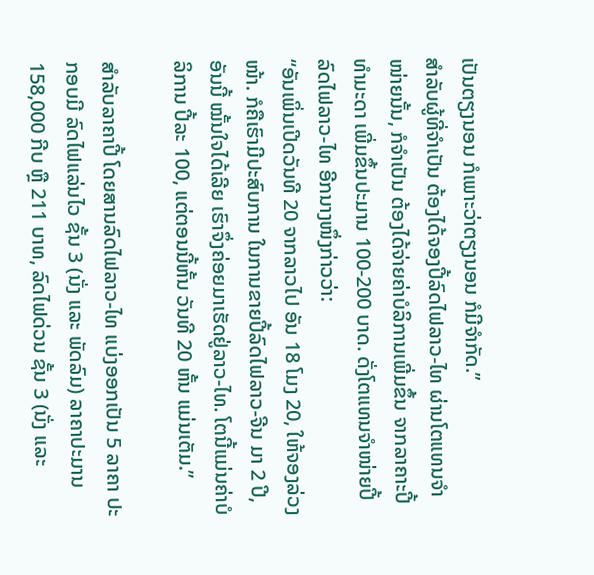ເປັນຕຽງນອນ ກໍເພາະວ່າຕຽງນອນ ກໍມີຈຳກັດ.”
ສຳລັບຜູ້ທີ່ຈຳເປັນ ຕ້ອງໄດ້ຈອງປີ້ລົດໄຟລາວ-ໄທ ຜ່ານໂຕແທນຈຳໜ່າຍນັ້ນ, ກໍຈຳເປັນ ຕ້ອງໄດ້ຈ່າຍຄ່າບໍລິການເພີ່ມຂຶ້ນ ຈາກລາຄາະປີ້ ທຳມະດາ ເພີ່ມຂຶ້ນປະມານ 100-200 ບາດ. ດັ່ງໂຕແທນຈຳໜ່າຍປີ້ລົດໄຟລາວ-ໄທ ອີກນາງໜຶ່ງກ່າວວ່າ:
“ອັນເພິ່ນເປີດວັນທີ 20 ຈາກລາວໄປ ອັນ 18 ໂມງ 20, ໃຫ້ຈອງລ່ວງໜ້າ. ກໍຄືເຮົາມີປະສົບການ ໃນການຂາຍປີ້ລົດໄຟລາວ-ຈີນ ມາ 2 ປີ, ອັນນີ້ ໝັ້ນໃຈໄດ້ເລີຍ ເຮົາຈຶ່ງຄ່ອຍມາເຮັດຢູ່ລາວ-ໄທ. ໂຕນີ້ແມ່ນຄ່າບໍລິການ ປີ້ລະ 100, ແຕ່ຕອນນີ້ຫັ້ນ ວັນທີ 20 ຫັ້ນ ແມ່ນເຕັມ.”

ສຳລັບລາຄາປີ້ ໂດຍສານລົດໄຟລາວ-ໄທ ແບ່ງອອກເປັນ 5 ລາຄາ ປະກອບມີ ລົດໄຟແລ່ນໄວ ຊັ້ນ 3 (ນັ່ງ ແລະ ພັດລົມ) ລາຄາປະມານ 158,000 ກີບ ຫຼື 211 ບາທ, ລົດໄຟດ່ວນ ຊັ້ນ 3 (ນັ່ງ ແລະ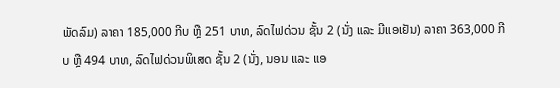ພັດລົມ) ລາຄາ 185,000 ກີບ ຫຼື 251 ບາທ, ລົດໄຟດ່ວນ ຊັ້ນ 2 (ນັ່ງ ແລະ ມີແອເຢັນ) ລາຄາ 363,000 ກີບ ຫຼື 494 ບາທ, ລົດໄຟດ່ວນພິເສດ ຊັ້ນ 2 (ນັ່ງ, ນອນ ແລະ ແອ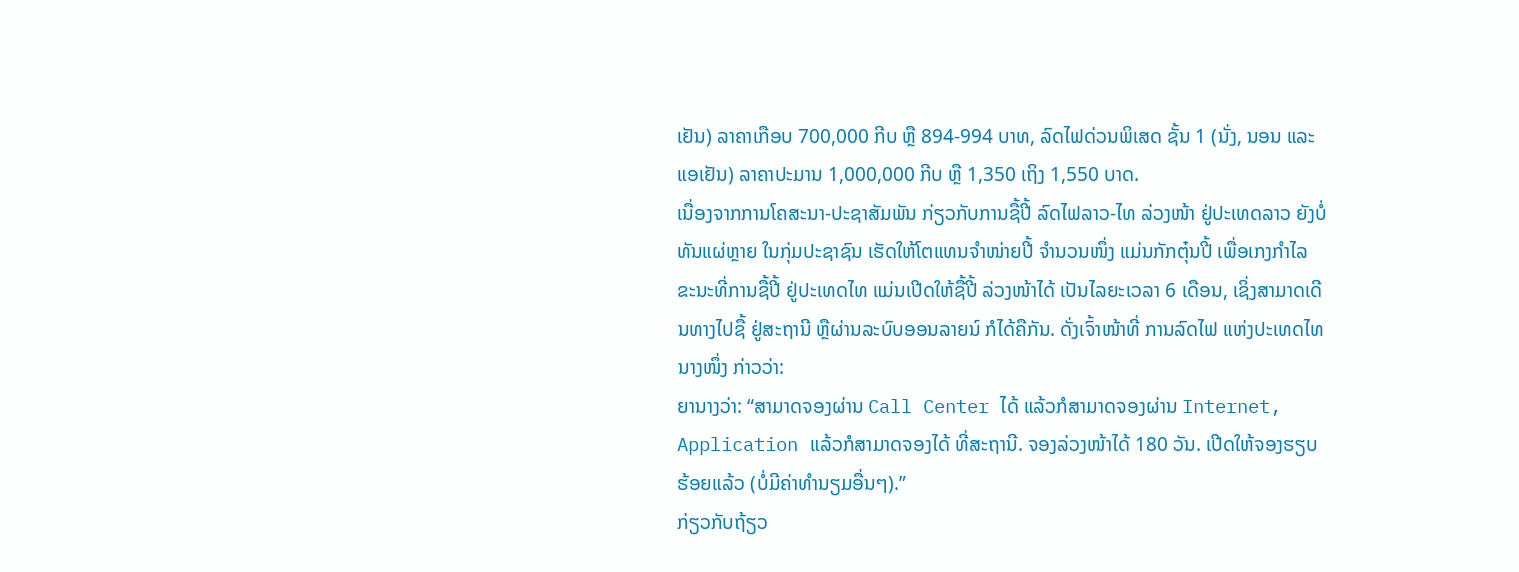ເຢັນ) ລາຄາເກືອບ 700,000 ກີບ ຫຼື 894-994 ບາທ, ລົດໄຟດ່ວນພິເສດ ຊັ້ນ 1 (ນັ່ງ, ນອນ ແລະ ແອເຢັນ) ລາຄາປະມານ 1,000,000 ກີບ ຫຼື 1,350 ເຖິງ 1,550 ບາດ.
ເນື່ອງຈາກການໂຄສະນາ-ປະຊາສັມພັນ ກ່ຽວກັບການຊື້ປີ້ ລົດໄຟລາວ-ໄທ ລ່ວງໜ້າ ຢູ່ປະເທດລາວ ຍັງບໍ່ທັນແຜ່ຫຼາຍ ໃນກຸ່ມປະຊາຊົນ ເຮັດໃຫ້ໂຕແທນຈຳໜ່າຍປີ້ ຈຳນວນໜຶ່ງ ແມ່ນກັກຕຸ໋ນປີ້ ເພື່ອເກງກຳໄລ ຂະນະທີ່ການຊື້ປີ້ ຢູ່ປະເທດໄທ ແມ່ນເປີດໃຫ້ຊື້ປີ້ ລ່ວງໜ້າໄດ້ ເປັນໄລຍະເວລາ 6 ເດືອນ, ເຊິ່ງສາມາດເດີນທາງໄປຊື້ ຢູ່ສະຖານີ ຫຼືຜ່ານລະບົບອອນລາຍນ໌ ກໍໄດ້ຄືກັນ. ດັ່ງເຈົ້າໜ້າທີ່ ການລົດໄຟ ແຫ່ງປະເທດໄທ ນາງໜຶ່ງ ກ່າວວ່າ:
ຍານາງວ່າ: “ສາມາດຈອງຜ່ານ Call Center ໄດ້ ແລ້ວກໍສາມາດຈອງຜ່ານ Internet, Application ແລ້ວກໍສາມາດຈອງໄດ້ ທີ່ສະຖານີ. ຈອງລ່ວງໜ້າໄດ້ 180 ວັນ. ເປີດໃຫ້ຈອງຮຽບຮ້ອຍແລ້ວ (ບໍ່ມີຄ່າທຳນຽມອື່ນໆ).”
ກ່ຽວກັບຖ້ຽວ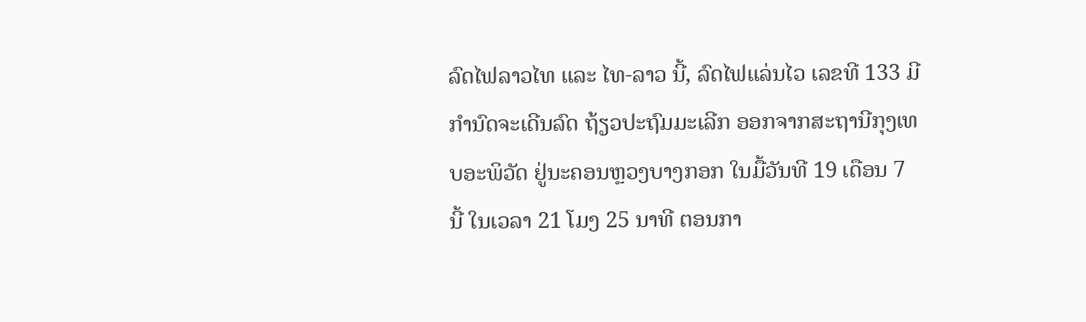ລົດໄຟລາວໄທ ແລະ ໄທ-ລາວ ນີ້, ລົດໄຟແລ່ນໄວ ເລຂທີ 133 ມີກຳນົດຈະເດີນລົດ ຖ້ຽວປະຖົມມະເລີກ ອອກຈາກສະຖານີກຸງເທບອະພິວັດ ຢູ່ນະຄອນຫຼວງບາງກອກ ໃນມື້ວັນທີ 19 ເດືອນ 7 ນີ້ ໃນເວລາ 21 ໂມງ 25 ນາທີ ຕອນກາ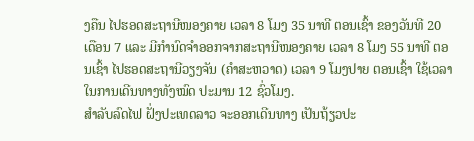ງຄືນ ໄປຮອດສະຖານີໜອງຄາຍ ເວລາ 8 ໂມງ 35 ນາທີ ຕອນເຊົ້າ ຂອງວັນທີ 20 ເດືອນ 7 ແລະ ມີກຳນົດຈຳອອກຈາກສະຖານີໜອງຄາຍ ເວລາ 8 ໂມງ 55 ນາທີ ຕອນເຊົ້າ ໄປຮອດສະຖານີວຽງຈັນ (ຄຳສະຫວາດ) ເວລາ 9 ໂມງປາຍ ຕອນເຊົ້າ ໃຊ້ເວລາໃນການເດີນທາງທັງໝົດ ປະມານ 12 ຊົ່ວໂມງ.
ສຳລັບລົດໄຟ ຝັ່ງປະເທດລາວ ຈະອອກເດີນທາງ ເປັນຖ້ຽວປະ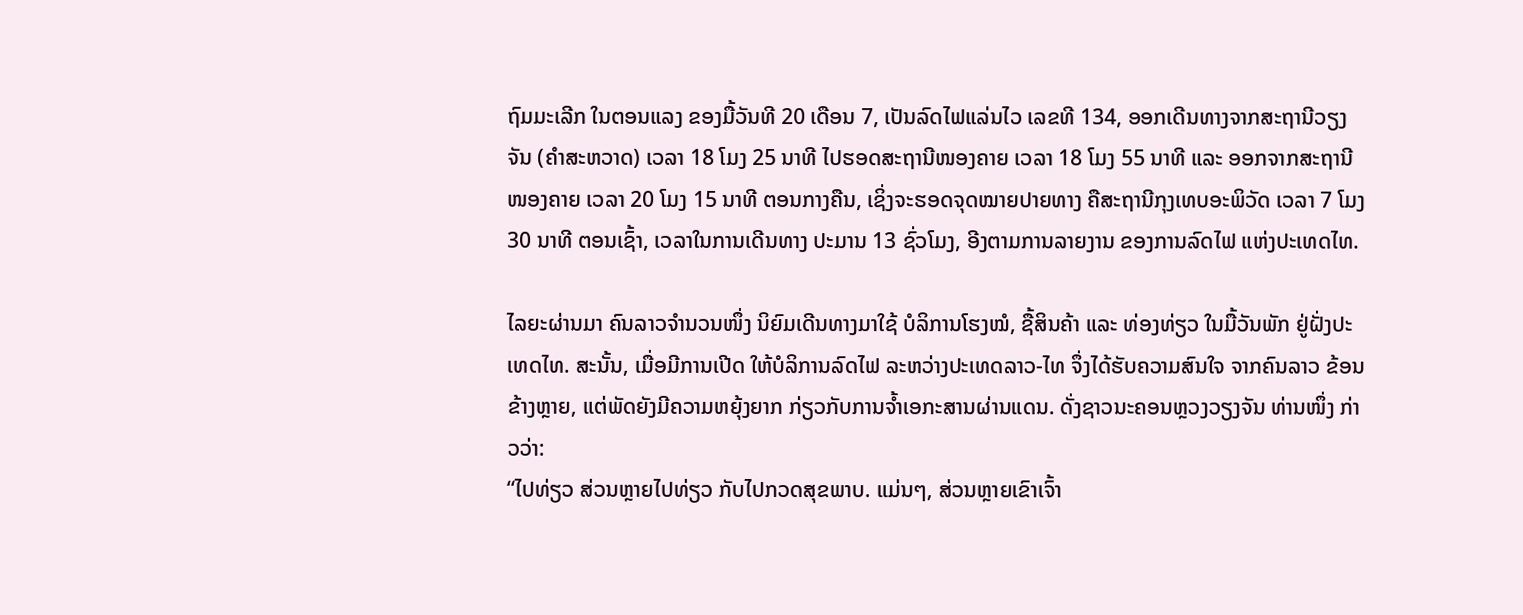ຖົມມະເລີກ ໃນຕອນແລງ ຂອງມື້ວັນທີ 20 ເດືອນ 7, ເປັນລົດໄຟແລ່ນໄວ ເລຂທີ 134, ອອກເດີນທາງຈາກສະຖານີວຽງຈັນ (ຄຳສະຫວາດ) ເວລາ 18 ໂມງ 25 ນາທີ ໄປຮອດສະຖານີໜອງຄາຍ ເວລາ 18 ໂມງ 55 ນາທີ ແລະ ອອກຈາກສະຖານີໜອງຄາຍ ເວລາ 20 ໂມງ 15 ນາທີ ຕອນກາງຄືນ, ເຊິ່ງຈະຮອດຈຸດໝາຍປາຍທາງ ຄືສະຖານີກຸງເທບອະພິວັດ ເວລາ 7 ໂມງ 30 ນາທີ ຕອນເຊົ້າ, ເວລາໃນການເດີນທາງ ປະມານ 13 ຊົ່ວໂມງ, ອີງຕາມການລາຍງານ ຂອງການລົດໄຟ ແຫ່ງປະເທດໄທ.

ໄລຍະຜ່ານມາ ຄົນລາວຈຳນວນໜຶ່ງ ນິຍົມເດີນທາງມາໃຊ້ ບໍລິການໂຮງໝໍ, ຊື້ສິນຄ້າ ແລະ ທ່ອງທ່ຽວ ໃນມື້ວັນພັກ ຢູ່ຝັ່ງປະເທດໄທ. ສະນັ້ນ, ເມື່ອມີການເປີດ ໃຫ້ບໍລິການລົດໄຟ ລະຫວ່າງປະເທດລາວ-ໄທ ຈຶ່ງໄດ້ຮັບຄວາມສົນໃຈ ຈາກຄົນລາວ ຂ້ອນຂ້າງຫຼາຍ, ແຕ່ພັດຍັງມີຄວາມຫຍຸ້ງຍາກ ກ່ຽວກັບການຈ້ຳເອກະສານຜ່ານແດນ. ດັ່ງຊາວນະຄອນຫຼວງວຽງຈັນ ທ່ານໜຶ່ງ ກ່າວວ່າ:
“ໄປທ່ຽວ ສ່ວນຫຼາຍໄປທ່ຽວ ກັບໄປກວດສຸຂພາບ. ແມ່ນໆ, ສ່ວນຫຼາຍເຂົາເຈົ້າ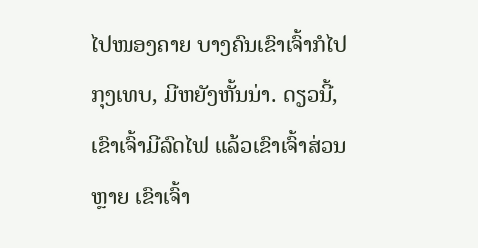ໄປໜອງຄາຍ ບາງຄົນເຂົາເຈົ້າກໍໄປກຸງເທບ, ມີຫຍັງຫັ້ນນ່າ. ດຽວນີ້, ເຂົາເຈົ້າມີລົດໄຟ ແລ້ວເຂົາເຈົ້າສ່ວນຫຼາຍ ເຂົາເຈົ້າ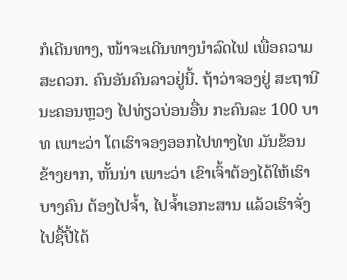ກໍເດີນທາງ, ໜ້າຈະເດີນທາງນຳລົດໄຟ ເພື່ອຄວາມສະດວກ. ຄົນອັນຄົນລາວຢູ່ນີ້. ຖ້າວ່າຈອງຢູ່ ສະຖານີນະຄອນຫຼວງ ໄປທ່ຽວບ່ອນອື່ນ ກະຄົນລະ 100 ບາທ ເພາະວ່າ ໂຕເຮົາຈອງອອກໄປທາງໄທ ມັນຂ້ອນຂ້າງຍາກ, ຫັ້ນນ່າ ເພາະວ່າ ເຂົາເຈົ້າຕ້ອງໄດ້ໃຫ້ເຮົາບາງຄົນ ຕ້ອງໄປຈ້ຳ, ໄປຈ້ຳເອກະສານ ແລ້ວເຮົາຈັ່ງໄປຊື້ປີ້ໄດ້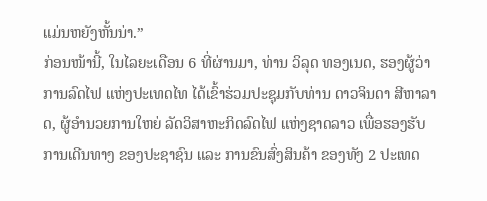ແມ່ນຫຍັງຫັ້ນນ່າ.”
ກ່ອນໜ້ານີ້, ໃນໄລຍະເດືອນ 6 ທີ່ຜ່ານມາ, ທ່ານ ວິລຸດ ທອງເນດ, ຮອງຜູ້ວ່າການລົດໄຟ ແຫ່ງປະເທດໄທ ໄດ້ເຂົ້າຮ່ວມປະຊຸມກັບທ່ານ ດາວຈິນດາ ສີຫາລາດ, ຜູ້ອຳນວຍການໃຫຍ່ ລັດວິສາຫະກິດລົດໄຟ ແຫ່ງຊາດລາວ ເພື່ອຮອງຮັບການເດີນທາງ ຂອງປະຊາຊົນ ແລະ ການຂົນສົ່ງສິນຄ້າ ຂອງທັງ 2 ປະເທດ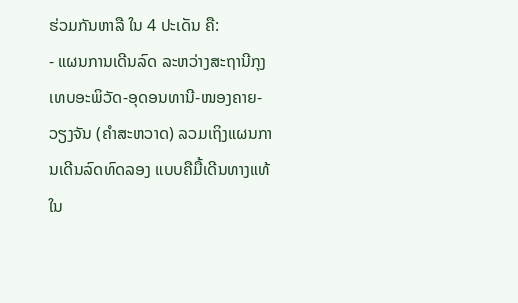ຮ່ວມກັນຫາລື ໃນ 4 ປະເດັນ ຄື:
- ແຜນການເດີນລົດ ລະຫວ່າງສະຖານີກຸງເທບອະພິວັດ-ອຸດອນທານີ-ໜອງຄາຍ-ວຽງຈັນ (ຄຳສະຫວາດ) ລວມເຖິງແຜນການເດີນລົດທົດລອງ ແບບຄືມື້ເດີນທາງແທ້ ໃນ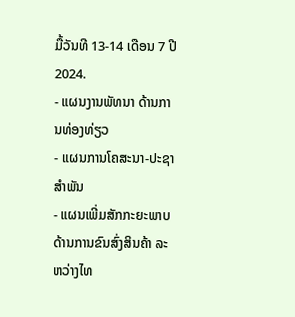ມື້ວັນທີ 13-14 ເດືອນ 7 ປີ 2024.
- ແຜນງານພັທນາ ດ້ານການທ່ອງທ່ຽວ
- ແຜນການໂຄສະນາ-ປະຊາສຳພັນ
- ແຜນເພີ່ມສັກກະຍະພາບ ດ້ານການຂົນສົ່ງສິນຄ້າ ລະຫວ່າງໄທ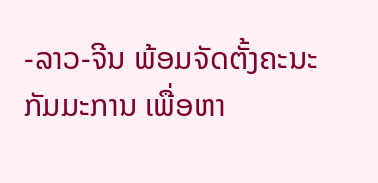-ລາວ-ຈີນ ພ້ອມຈັດຕັ້ງຄະນະກັມມະການ ເພື່ອຫາ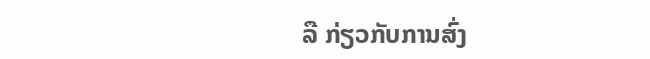ລື ກ່ຽວກັບການສົ່ງ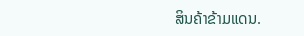ສິນຄ້າຂ້າມແດນ.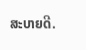ສະບາຍດີ.